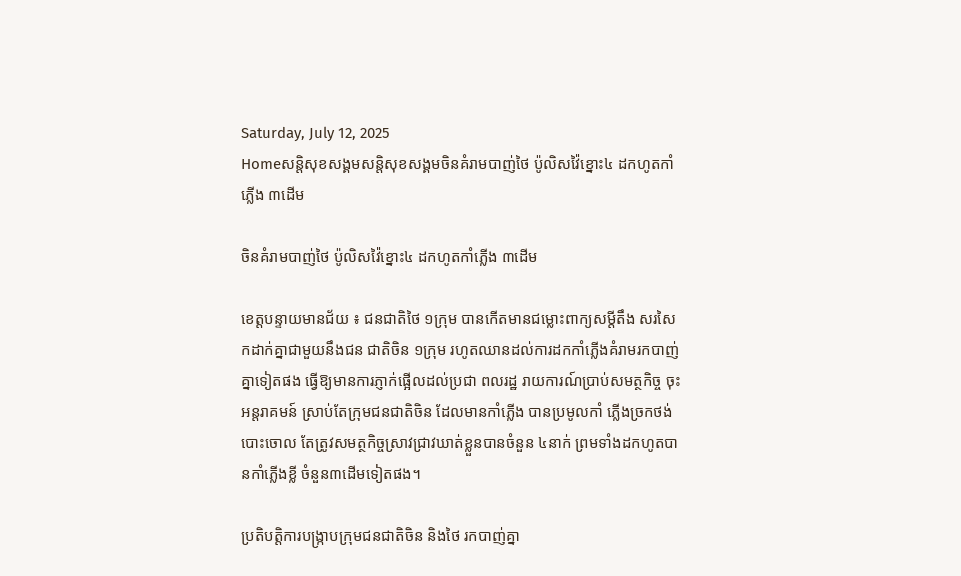Saturday, July 12, 2025
Homeសន្ដិសុខសង្គមសន្តិសុខសង្គមចិនគំរាមបាញ់ថៃ ប៉ូលិសវ៉ៃខ្នោះ៤ ដកហូតកាំភ្លើង ៣ដើម

ចិនគំរាមបាញ់ថៃ ប៉ូលិសវ៉ៃខ្នោះ៤ ដកហូតកាំភ្លើង ៣ដើម

ខេត្តបន្ទាយមានជ័យ ៖ ជនជាតិថៃ ១ក្រុម បានកើតមានជម្លោះពាក្យសម្តីតឹង សរសៃកដាក់គ្នាជាមួយនឹងជន ជាតិចិន ១ក្រុម រហូតឈានដល់ការដកកាំភ្លើងគំរាមរកបាញ់គ្នាទៀតផង ធ្វើឱ្យមានការភ្ញាក់ផ្អើលដល់ប្រជា ពលរដ្ឋ រាយការណ៍ប្រាប់សមត្ថកិច្ច ចុះអន្តរាគមន៍ ស្រាប់តែក្រុមជនជាតិចិន ដែលមានកាំភ្លើង បានប្រមូលកាំ ភ្លើងច្រកថង់ បោះចោល តែត្រូវសមត្ថកិច្ចស្រាវជ្រាវឃាត់ខ្លួនបានចំនួន ៤នាក់ ព្រមទាំងដកហូតបានកាំភ្លើងខ្លី ចំនួន៣ដើមទៀតផង។

ប្រតិបត្តិការបង្ក្រាបក្រុមជនជាតិចិន និងថៃ រកបាញ់គ្នា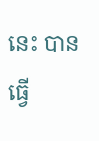នេះ បានធ្វើ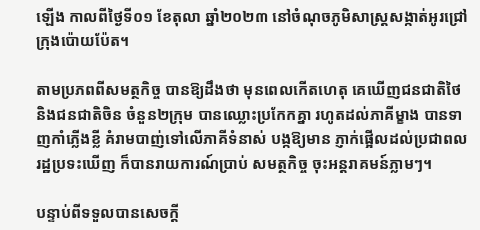ឡើង កាលពីថ្ងៃទី០១ ខែតុលា ឆ្នាំ២០២៣ នៅចំណុចភូមិសាស្ត្រសង្កាត់អូរជ្រៅ ក្រុងប៉ោយប៉ែត។

តាមប្រភពពីសមត្ថកិច្ច បានឱ្យដឹងថា មុនពេលកើតហេតុ គេឃើញជនជាតិថៃ និងជនជាតិចិន ចំនួន២ក្រុម បានឈ្លោះប្រកែកគ្នា រហូតដល់ភាគីម្ខាង បានទាញកាំភ្លើងខ្លី គំរាមបាញ់ទៅលើភាគីទំនាស់ បង្កឱ្យមាន ភ្ញាក់ផ្អើលដល់ប្រជាពលរដ្ឋប្រទះឃើញ ក៏បានរាយការណ៍ប្រាប់ សមត្ថកិច្ច ចុះអន្តរាគមន៍ភ្លាមៗ។

បន្ទាប់ពីទទួលបានសេចក្តី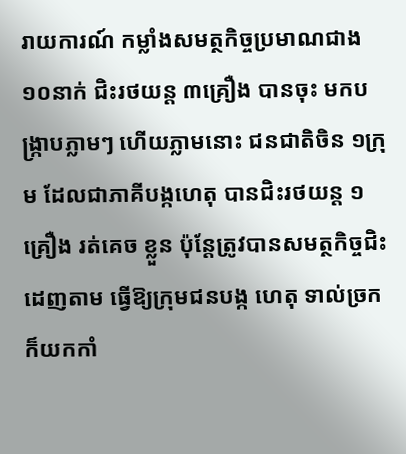រាយការណ៍ កម្លាំងសមត្ថកិច្ចប្រមាណជាង ១០នាក់ ជិះរថយន្ត ៣គ្រឿង បានចុះ មកបង្ក្រាបភ្លាមៗ ហើយភ្លាមនោះ ជនជាតិចិន ១ក្រុម ដែលជាភាគីបង្កហេតុ បានជិះរថយន្ត ១គ្រឿង រត់គេច ខ្លួន ប៉ុន្តែត្រូវបានសមត្ថកិច្ចជិះដេញតាម ធ្វើឱ្យក្រុមជនបង្ក ហេតុ ទាល់ច្រក ក៏យកកាំ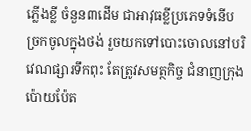ភ្លើងខ្លី ចំនួន៣ដើម ជាអាវុធខ្លីប្រភេទទំនើប ច្រកចូលក្នុងថង់ រួចយកទៅបោះចោលនៅបរិវេណផ្សារទឹកពុះ តែត្រូវសមត្ថកិច្ច ជំនាញក្រុងប៉ោយប៉ែត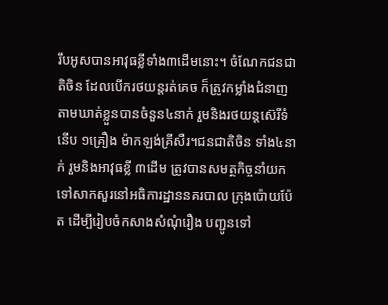រឹបអូសបានអាវុធខ្លីទាំង៣ដើមនោះ។ ចំណែកជនជាតិចិន ដែលបើករថយន្តរត់គេច ក៏ត្រូវកម្លាំងជំនាញ តាមឃាត់ខ្លួនបានចំនួន៤នាក់ រួមនិងរថយន្តស៊េរីទំនើប ១គ្រឿង ម៉ាកឡង់គ្រីសឺរ។ជនជាតិចិន ទាំង៤នាក់ រួមនិងអាវុធខ្លី ៣ដើម ត្រូវបានសមត្ថកិច្ចនាំយកទៅសាកសួរនៅអធិការដ្ឋាននគរបាល ក្រុងប៉ោយប៉ែត ដើម្បីរៀបចំកសាងសំណុំរឿង បញ្ជូនទៅ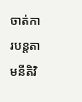ចាត់ការបន្តតាមនីតិវិ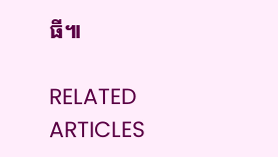ធី៕

RELATED ARTICLES